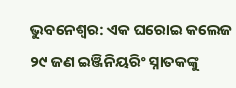ଭୁବନେଶ୍ୱର: ଏକ ଘରୋଇ କଲେଜ ୨୯ ଜଣ ଇଞ୍ଜିନିୟରିଂ ସ୍ନାତକଙ୍କୁ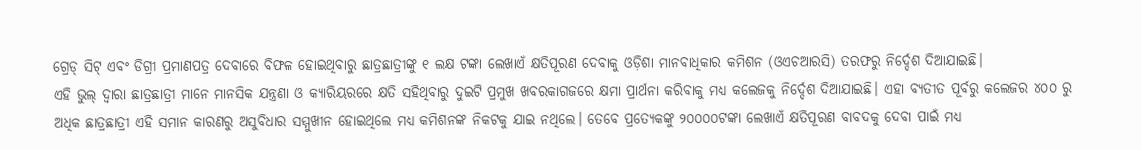ଗ୍ରେଡ୍ ସିଟ୍ ଏବଂ ଡିଗ୍ରୀ ପ୍ରମାଣପତ୍ର ଦେବାରେ ବିଫଳ ହୋଇଥିବାରୁ ଛାତ୍ରଛାତ୍ରୀଙ୍କୁ ୧ ଲକ୍ଷ ଟଙ୍କା ଲେଖାଏଁ କ୍ଷତିପୂରଣ ଦେବାକୁ ଓଡ଼ିଶା ମାନବାଧିକାର କମିଶନ (ଓଏଚଆରସି) ତରଫରୁ ନିର୍ଦ୍ଦେଶ ଦିଆଯାଇଛି।
ଏହି ଭୁଲ୍ ଦ୍ଵାରା ଛାତ୍ରଛାତ୍ରୀ ମାନେ ମାନସିକ ଯନ୍ତ୍ରଣା ଓ କ୍ୟାରିୟରରେ କ୍ଷତି ସହିଥିବାରୁ ଦୁଇଟି ପ୍ରମୁଖ ଖବରକାଗଜରେ କ୍ଷମା ପ୍ରାର୍ଥନା କରିବାକୁ ମଧ୍ୟ କଲେଜକୁ ନିର୍ଦ୍ଦେଶ ଦିଆଯାଇଛି। ଏହା ବ୍ୟତୀତ ପୂର୍ବରୁ କଲେଜର ୪୦୦ ରୁ ଅଧିକ ଛାତ୍ରଛାତ୍ରୀ ଏହି ସମାନ କାରଣରୁ ଅସୁବିଧାର ସମ୍ମୁଖୀନ ହୋଇଥିଲେ ମଧ୍ୟ କମିଶନଙ୍କ ନିକଟକୁ ଯାଇ ନଥିଲେ। ତେବେ ପ୍ରତ୍ୟେକଙ୍କୁ ୨୦୦୦୦ଟଙ୍କା ଲେଖାଏଁ କ୍ଷତିପୂରଣ ବାବଦକୁ ଦେବା ପାଇଁ ମଧ୍ୟ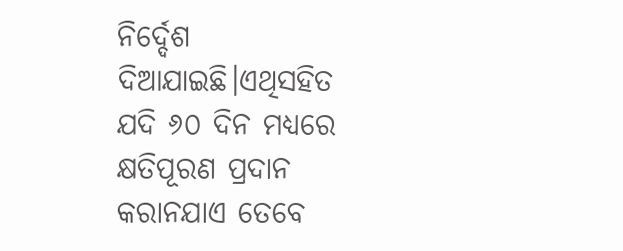ନିର୍ଦ୍ଦେଶ ଦିଆଯାଇଛି।ଏଥିସହିତ ଯଦି ୬୦ ଦିନ ମଧ୍ୟରେ କ୍ଷତିପୂରଣ ପ୍ରଦାନ କରାନଯାଏ ତେବେ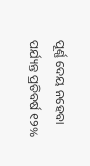ପୂର୍ଣ୍ଣ ଦେୟ ନହେବା ପର୍ଯ୍ୟନ୍ତ ପ୍ରତିବର୍ଷ ୧୨%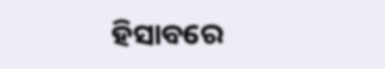ହିସାବରେ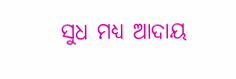ସୁଧ ମଧ୍ୟ ଆଦାୟ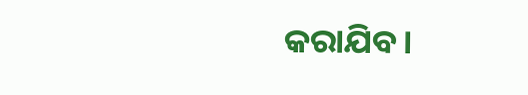କରାଯିବ।